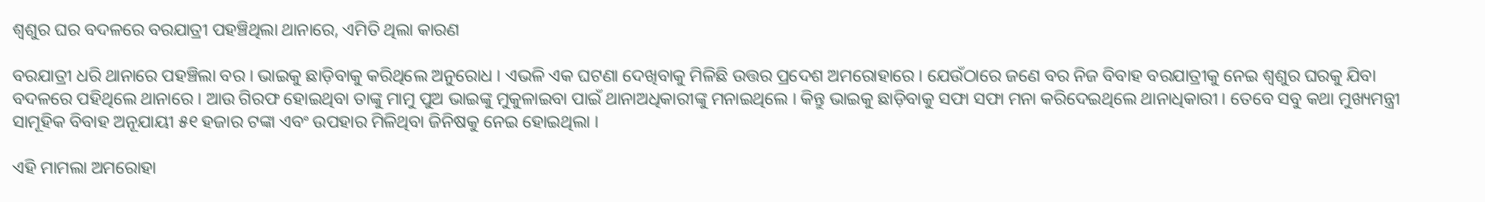ଶ୍ୱଶୁର ଘର ବଦଳରେ ବରଯାତ୍ରୀ ପହଞ୍ଚିଥିଲା ଥାନାରେ, ଏମିତି ଥିଲା କାରଣ

ବରଯାତ୍ରୀ ଧରି ଥାନାରେ ପହଞ୍ଚିଲା ବର । ଭାଇକୁ ଛାଡ଼ିବାକୁ କରିଥିଲେ ଅନୁରୋଧ । ଏଭଳି ଏକ ଘଟଣା ଦେଖିବାକୁ ମିଳିଛି ଉତ୍ତର ପ୍ରଦେଶ ଅମରୋହାରେ । ଯେଉଁଠାରେ ଜଣେ ବର ନିଜ ବିବାହ ବରଯାତ୍ରୀକୁ ନେଇ ଶ୍ୱଶୁର ଘରକୁ ଯିବା ବଦଳରେ ପହିଥିଲେ ଥାନାରେ । ଆଉ ଗିରଫ ହୋଇଥିବା ତାଙ୍କୁ ମାମୁ ପୁଅ ଭାଇଙ୍କୁ ମୁକୁଳାଇବା ପାଇଁ ଥାନାଅଧିକାରୀଙ୍କୁ ମନାଇଥିଲେ । କିନ୍ତୁ ଭାଇକୁ ଛାଡ଼ିବାକୁ ସଫା ସଫା ମନା କରିଦେଇଥିଲେ ଥାନାଧିକାରୀ । ତେବେ ସବୁ କଥା ମୁଖ୍ୟମନ୍ତ୍ରୀ ସାମୂହିକ ବିବାହ ଅନୂଯାୟୀ ୫୧ ହଜାର ଟଙ୍କା ଏବଂ ଉପହାର ମିଳିଥିବା ଜିନିଷକୁ ନେଇ ହୋଇଥିଲା ।

ଏହି ମାମଲା ଅମରୋହା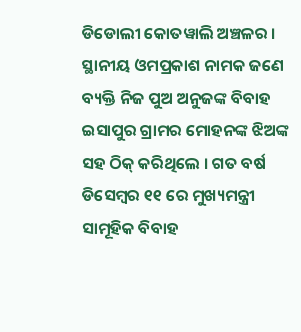ଡିଡୋଲୀ କୋତୱାଲି ଅଞ୍ଚଳର । ସ୍ଥାନୀୟ ଓମପ୍ରକାଶ ନାମକ ଜଣେ ବ୍ୟକ୍ତି ନିଜ ପୁଅ ଅନୁଜଙ୍କ ବିବାହ ଇସାପୁର ଗ୍ରାମର ମୋହନଙ୍କ ଝିଅଙ୍କ ସହ ଠିକ୍ କରିଥିଲେ । ଗତ ବର୍ଷ ଡିସେମ୍ବର ୧୧ ରେ ମୁଖ୍ୟମନ୍ତ୍ରୀ ସାମୂହିକ ବିବାହ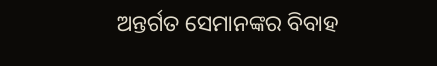ଅନ୍ତର୍ଗତ ସେମାନଙ୍କର ବିବାହ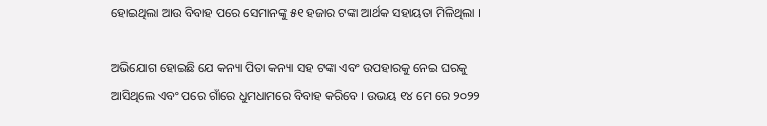ହୋଇଥିଲା ଆଉ ବିବାହ ପରେ ସେମାନଙ୍କୁ ୫୧ ହଜାର ଟଙ୍କା ଆର୍ଥକ ସହାୟତା ମିଳିଥିଲା ।

ଅଭିଯୋଗ ହୋଇଛି ଯେ କନ୍ୟା ପିତା କନ୍ୟା ସହ ଟଙ୍କା ଏବଂ ଉପହାରକୁ ନେଇ ଘରକୁ ଆସିଥିଲେ ଏବଂ ପରେ ଗାଁରେ ଧୁମଧାମରେ ବିବାହ କରିବେ । ଉଭୟ ୧୪ ମେ ରେ ୨୦୨୨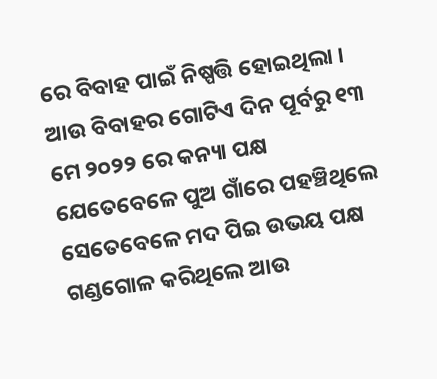ରେ ବିବାହ ପାଇଁ ନିଷ୍ପତ୍ତି ହୋଇଥିଲା । ଆଉ ବିବାହର ଗୋଟିଏ ଦିନ ପୂର୍ବରୁ ୧୩ ମେ ୨୦୨୨ ରେ କନ୍ୟା ପକ୍ଷ ଯେତେବେଳେ ପୁଅ ଗାଁରେ ପହଞ୍ଚିଥିଲେ ସେତେବେଳେ ମଦ ପିଇ ଉଭୟ ପକ୍ଷ ଗଣ୍ଡଗୋଳ କରିଥିଲେ ଆଉ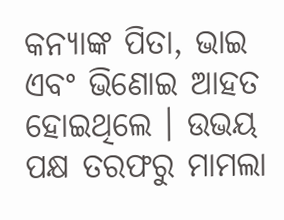କନ୍ୟାଙ୍କ ପିତା, ଭାଇ ଏବଂ ଭିଣୋଇ ଆହତ ହୋଇଥିଲେ । ଉଭୟ ପକ୍ଷ ତରଫରୁ ମାମଲା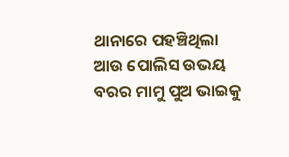ଥାନାରେ ପହଞ୍ଚିଥିଲା ଆଉ ପୋଲିସ ଉଭୟ ବରର ମାମୁ ପୁଅ ଭାଇକୁ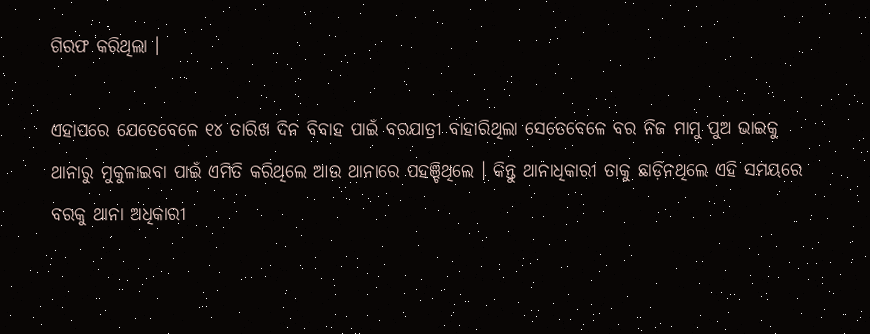ଗିରଫ କରିଥିଲା ।

ଏହାପରେ ଯେତେବେଳେ ୧୪ ତାରିଖ ଦିନ ବିବାହ ପାଇଁ ବରଯାତ୍ରୀ ବାହାରିଥିଲା ସେତେବେଳେ ବର ନିଜ ମାମୁ ପୁଅ ଭାଇକୁ ଥାନାରୁ ମୁକୁଳାଇବା ପାଇଁ ଏମିତି କରିଥିଲେ ଆଉ ଥାନାରେ ପହଞ୍ଚିଥିଲେ । କିନ୍ତୁ ଥାନାଧିକାରୀ ତାକୁ ଛାଡ଼ିନଥିଲେ ଏହି ସମୟରେ ବରକୁ ଥାନା ଅଧିକାରୀ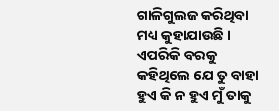ଗାଳିଗୁଲଜ କରିଥିବା ମଧ୍ୟ କୁହାଯାଉଛି । ଏପରିକି ବରକୁ କହିଥିଲେ ଯେ ତୁ ବାହା ହୁଏ କି ନ ହୁଏ ମୁଁ ତାକୁ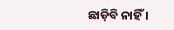ଛାଡ଼ିବି ନାହିଁ ।